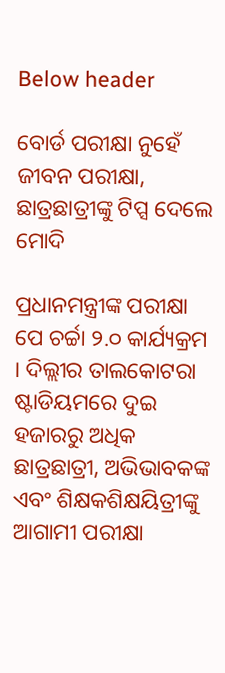Below header

ବୋର୍ଡ ପରୀକ୍ଷା ନୁହେଁ ଜୀବନ ପରୀକ୍ଷା, ଛାତ୍ରଛାତ୍ରୀଙ୍କୁ ଟିପ୍ସ ଦେଲେ ମୋଦି

ପ୍ରଧାନମନ୍ତ୍ରୀଙ୍କ ପରୀକ୍ଷା ପେ ଚର୍ଚ୍ଚା ୨.୦ କାର୍ଯ୍ୟକ୍ରମ । ଦିଲ୍ଲୀର ତାଲକୋଟରା ଷ୍ଟାଡିୟମରେ ଦୁଇ ହଜାରରୁ ଅଧିକ ଛାତ୍ରଛାତ୍ରୀ, ଅଭିଭାବକଙ୍କ ଏବଂ ଶିକ୍ଷକଶିକ୍ଷୟିତ୍ରୀଙ୍କୁ ଆଗାମୀ ପରୀକ୍ଷା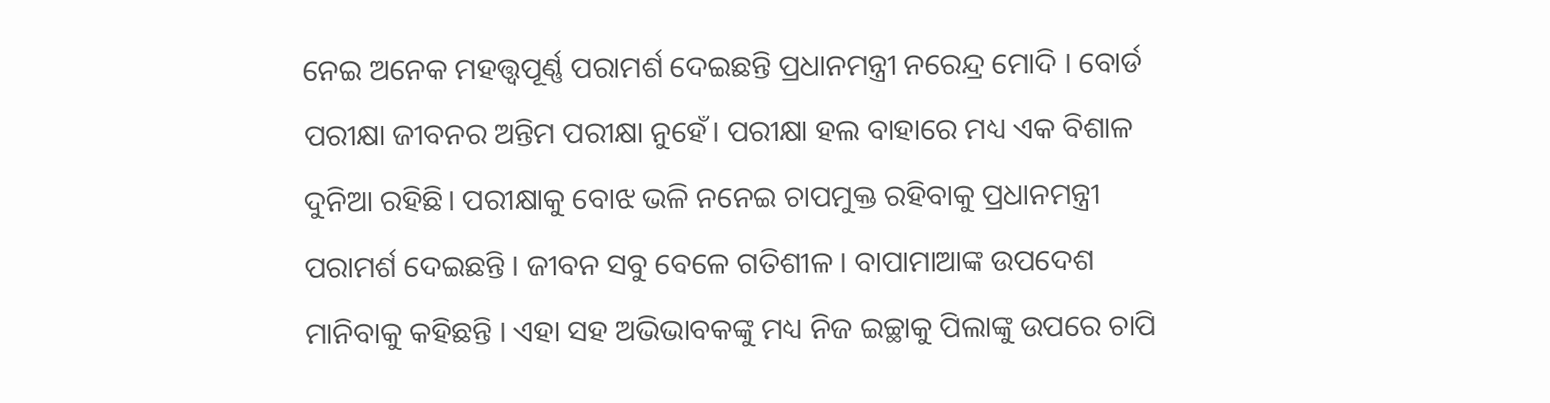ନେଇ ଅନେକ ମହତ୍ତ୍ୱପୂର୍ଣ୍ଣ ପରାମର୍ଶ ଦେଇଛନ୍ତି ପ୍ରଧାନମନ୍ତ୍ରୀ ନରେନ୍ଦ୍ର ମୋଦି । ବୋର୍ଡ ପରୀକ୍ଷା ଜୀବନର ଅନ୍ତିମ ପରୀକ୍ଷା ନୁହେଁ। ପରୀକ୍ଷା ହଲ ବାହାରେ ମଧ୍ୟ ଏକ ବିଶାଳ ଦୁନିଆ ରହିଛି। ପରୀକ୍ଷାକୁ ବୋଝ ଭଳି ନନେଇ ଚାପମୁକ୍ତ ରହିବାକୁ ପ୍ରଧାନମନ୍ତ୍ରୀ ପରାମର୍ଶ ଦେଇଛନ୍ତି । ଜୀବନ ସବୁ ବେଳେ ଗତିଶୀଳ । ବାପାମାଆଙ୍କ ଉପଦେଶ ମାନିବାକୁ କହିଛନ୍ତି । ଏହା ସହ ଅଭିଭାବକଙ୍କୁ ମଧ୍ୟ ନିଜ ଇଚ୍ଛାକୁ ପିଲାଙ୍କୁ ଉପରେ ଚାପି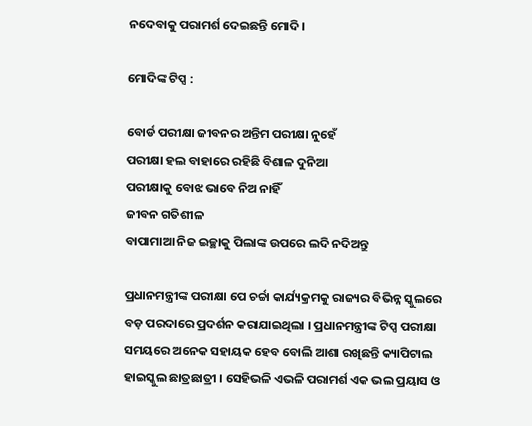ନଦେବାକୁ ପରାମର୍ଶ ଦେଇଛନ୍ତି ମୋଦି।

ମୋଦିଙ୍କ ଟିପ୍ସ :

ବୋର୍ଡ ପରୀକ୍ଷା ଜୀବନର ଅନ୍ତିମ ପରୀକ୍ଷା ନୁହେଁ
ପରୀକ୍ଷା ହଲ ବାହାରେ ରହିଛି ବିଶାଳ ଦୁନିଆ
ପରୀକ୍ଷାକୁ ବୋଝ ଭାବେ ନିଅ ନାହିଁ
ଜୀବନ ଗତିଶୀଳ
ବାପାମାଆ ନିଜ ଇଚ୍ଛାକୁ ପିଲାଙ୍କ ଉପରେ ଲଦି ନଦିଅନ୍ତୁ

ପ୍ରଧାନମନ୍ତ୍ରୀଙ୍କ ପରୀକ୍ଷା ପେ ଚର୍ଚ୍ଚା କାର୍ଯ୍ୟକ୍ରମକୁ ରାଜ୍ୟର ବିଭିନ୍ନ ସ୍କୁଲରେ ବଡ଼ ପରଦାରେ ପ୍ରଦର୍ଶନ କରାଯାଇଥିଲା । ପ୍ରଧାନମନ୍ତ୍ରୀଙ୍କ ଟିପ୍ସ ପରୀକ୍ଷା ସମୟରେ ଅନେକ ସହାୟକ ହେବ ବୋଲି ଆଶା ରଖିଛନ୍ତି କ୍ୟାପିଟାଲ ହାଇସ୍କୁଲ ଛାତ୍ରଛାତ୍ରୀ । ସେହିଭଳି ଏଭଳି ପରାମର୍ଶ ଏକ ଭଲ ପ୍ରୟାସ ଓ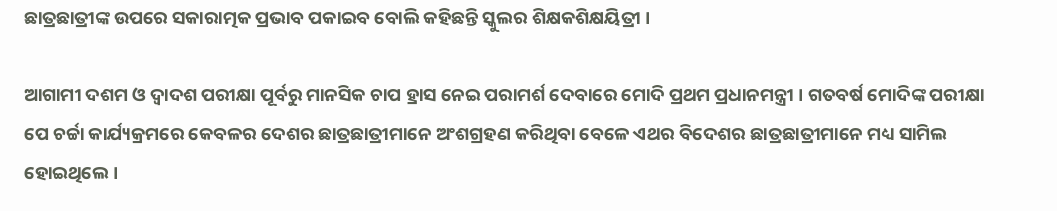ଛାତ୍ରଛାତ୍ରୀଙ୍କ ଉପରେ ସକାରାତ୍ମକ ପ୍ରଭାବ ପକାଇବ ବୋଲି କହିଛନ୍ତି ସ୍କୁଲର ଶିକ୍ଷକଶିକ୍ଷୟିତ୍ରୀ ।

ଆଗାମୀ ଦଶମ ଓ ଦ୍ୱାଦଶ ପରୀକ୍ଷା ପୂର୍ବରୁ ମାନସିକ ଚାପ ହ୍ରାସ ନେଇ ପରାମର୍ଶ ଦେବାରେ ମୋଦି ପ୍ରଥମ ପ୍ରଧାନମନ୍ତ୍ରୀ । ଗତବର୍ଷ ମୋଦିଙ୍କ ପରୀକ୍ଷା ପେ ଚର୍ଚ୍ଚା କାର୍ଯ୍ୟକ୍ରମରେ କେବଳର ଦେଶର ଛାତ୍ରଛାତ୍ରୀମାନେ ଅଂଶଗ୍ରହଣ କରିଥିବା ବେଳେ ଏଥର ବିଦେଶର ଛାତ୍ରଛାତ୍ରୀମାନେ ମଧ୍ୟ ସାମିଲ ହୋଇଥିଲେ।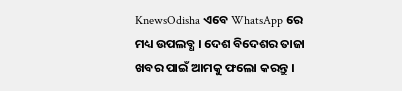KnewsOdisha ଏବେ WhatsApp ରେ ମଧ୍ୟ ଉପଲବ୍ଧ । ଦେଶ ବିଦେଶର ତାଜା ଖବର ପାଇଁ ଆମକୁ ଫଲୋ କରନ୍ତୁ ।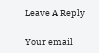Leave A Reply

Your email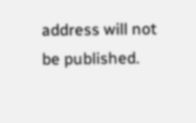address will not be published.